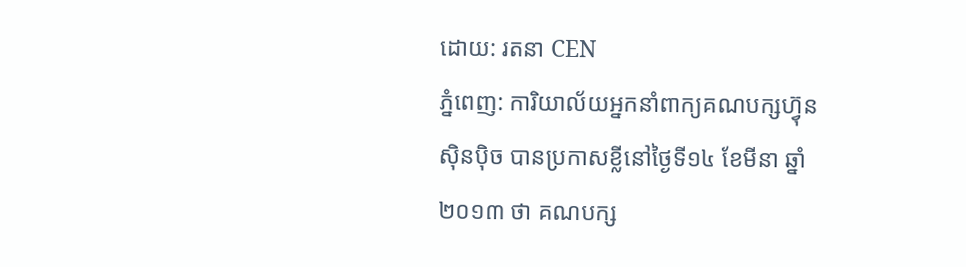ដោយ: រតនា CEN
ភ្នំពេញ: ការិយាល័យអ្នកនាំពាក្យគណបក្សហ្វ៊ុនស៊ិនប៉ិច បានប្រកាសខ្លីនៅថ្ងៃទី១៤ ខែមីនា ឆ្នាំ២០១៣ ថា គណបក្ស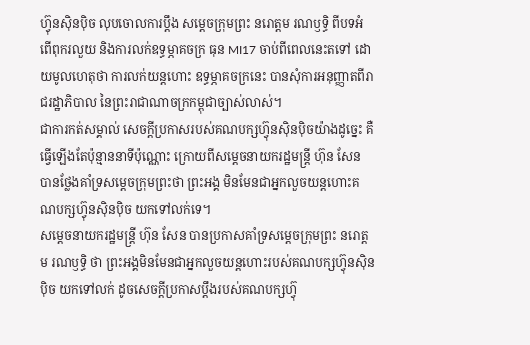ហ្វ៊ុនស៊ិនប៉ិច លុបចោលការប្តឹង សម្តេចក្រុមព្រះ នរោត្តម រណឫទ្ធិ ពីបទអំពើពុករលួយ និងការលក់ឧទ្ធម្ភាគចក្រ ធុន MI17 ចាប់ពីពេលនេះតទៅ ដោយមូលហេតុថា ការលក់យន្តហោះ ឧទ្ធម្ភាគចក្រនេះ បានសុំការអនុញ្ញាតពីរាជរដ្ឋាភិបាល នៃព្រះរាជាណាចក្រកម្ពុជាច្បាស់លាស់។
ជាការកត់សម្គាល់ សេចក្តីប្រកាសរបស់គណបក្សហ្វ៊ុនស៊ិនប៉ិចយ៉ាងដូច្នេះ គឺធ្វើឡើងតែប៉ុន្មាននាទីប៉ុណ្ណោះ ក្រោយពីសម្តេចនាយករដ្ឋមន្ត្រី ហ៊ុន សែន បានថ្លែងគាំទ្រសម្តេចក្រុមព្រះថា ព្រះអង្គ មិនមែនជាអ្នកលួចយន្តហោះគណបក្សហ្វ៊ុនស៊ិនប៉ិច យកទៅលក់ទេ។
សម្តេចនាយករដ្ឋមន្ត្រី ហ៊ុន សែន បានប្រកាសគាំទ្រសម្តេចក្រុមព្រះ នរោត្តម រណឫទ្ធិ ថា ព្រះអង្គមិនមែនជាអ្នកលួចយន្តហោះរបស់គណបក្សហ្វ៊ុនស៊ិនប៉ិច យកទៅលក់ ដូចសេចក្តីប្រកាសប្តឹងរបស់គណបក្សហ្វ៊ុ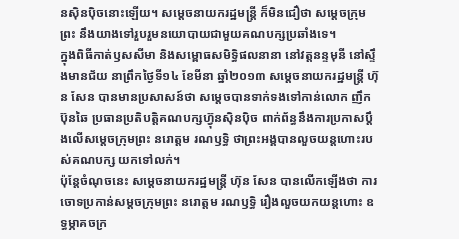នស៊ិនប៉ិចនោះឡើយ។ សម្តេចនាយករដ្ឋមន្ត្រី ក៏មិនជឿថា សម្តេចក្រុមព្រះ នឹងយាងទៅរួបរួមនយោបាយជាមួយគណបក្សប្រឆាំងទេ។
ក្នុងពិធីកាត់ឫសសីមា និងសម្ពោធសមិទ្ធិផលនានា នៅវត្តនន្ទមុនី នៅស្ទឹងមានជ័យ នាព្រឹកថ្ងៃទី១៤ ខែមីនា ឆ្នាំ២០១៣ សម្តេចនាយករដ្ឋមន្ត្រី ហ៊ុន សែន បានមានប្រសាសន៍ថា សម្តេចបានទាក់ទងទៅកាន់លោក ញឹក ប៊ុនឆៃ ប្រធានប្រតិបត្តិគណបក្សហ្វ៊ុនស៊ិនប៉ិច ពាក់ព័ន្ធនឹងការប្រកាសប្តឹងលើសម្តេចក្រុមព្រះ នរោត្តម រណឫទ្ធិ ថាព្រះអង្គបានលួចយន្តហោះរបស់គណបក្ស យកទៅលក់។
ប៉ុន្តែចំណុចនេះ សម្តេចនាយករដ្ឋមន្ត្រី ហ៊ុន សែន បានលើកឡើងថា ការចោទប្រកាន់សម្តចក្រុមព្រះ នរោត្តម រណឫទ្ធិ រឿងលួចយកយន្តហោះ ឧទ្ធម្ភាគចក្រ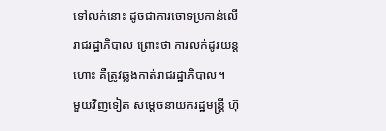ទៅលក់នោះ ដូចជាការចោទប្រកាន់លើរាជរដ្ឋាភិបាល ព្រោះថា ការលក់ដូរយន្តហោះ គឺត្រូវឆ្លងកាត់រាជរដ្ឋាភិបាល។
មួយវិញទៀត សម្តេចនាយករដ្ឋមន្ត្រី ហ៊ុ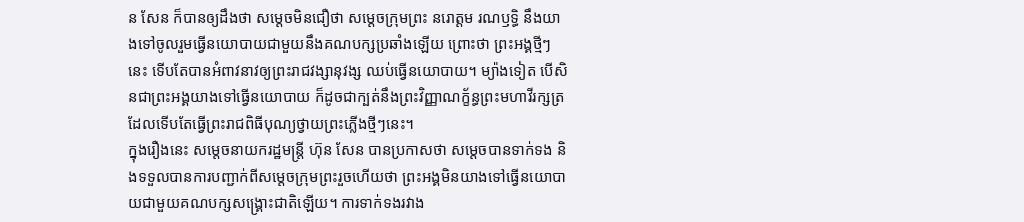ន សែន ក៏បានឲ្យដឹងថា សម្តេចមិនជឿថា សម្តេចក្រុមព្រះ នរោត្តម រណឫទ្ធិ នឹងយាងទៅចូលរួមធ្វើនយោបាយជាមួយនឹងគណបក្សប្រឆាំងឡើយ ព្រោះថា ព្រះអង្គថ្មីៗនេះ ទើបតែបានអំពាវនាវឲ្យព្រះរាជវង្សានុវង្ស ឈប់ធ្វើនយោបាយ។ ម្យ៉ាងទៀត បើសិនជាព្រះអង្គយាងទៅធ្វើនយោបាយ ក៏ដូចជាក្បត់នឹងព្រះវិញ្ញាណក្ខ័ន្ធព្រះមហាវីរក្សត្រ ដែលទើបតែធ្វើព្រះរាជពិធីបុណ្យថ្វាយព្រះភ្លើងថ្មីៗនេះ។
ក្នុងរឿងនេះ សម្តេចនាយករដ្ឋមន្ត្រី ហ៊ុន សែន បានប្រកាសថា សម្តេចបានទាក់ទង និងទទួលបានការបញ្ជាក់ពីសម្តេចក្រុមព្រះរួចហើយថា ព្រះអង្គមិនយាងទៅធ្វើនយោបាយជាមួយគណបក្សសង្គ្រោះជាតិឡើយ។ ការទាក់ទងរវាង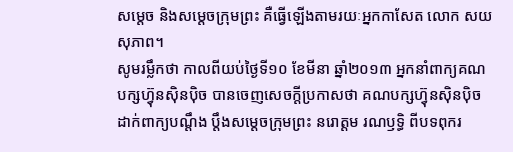សម្តេច និងសម្តេចក្រុមព្រះ គឺធ្វើឡើងតាមរយៈអ្នកកាសែត លោក សយ សុភាព។
សូមរម្លឹកថា កាលពីយប់ថ្ងៃទី១០ ខែមីនា ឆ្នាំ២០១៣ អ្នកនាំពាក្យគណបក្សហ្វ៊ុនស៊ិនប៉ិច បានចេញសេចក្តីប្រកាសថា គណបក្សហ្វ៊ុនស៊ិនប៉ិច ដាក់ពាក្យបណ្តឹង ប្តឹងសម្តេចក្រុមព្រះ នរោត្តម រណឫទ្ធិ ពីបទពុករ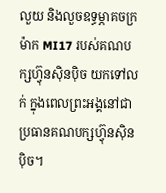លួយ និងលួចឧទ្ធម្ភាគចក្រ ម៉ាក MI17 របស់គណបក្សហ្វ៊ុនស៊ិនប៉ិច យកទៅលក់ ក្នុងពេលព្រះអង្គនៅជាប្រធានគណបក្សហ្វ៊ុនស៊ិនប៉ិច។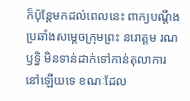ក៏ប៉ុន្តែមកដល់ពេលនេះ ពាក្យបណ្តឹងប្រឆាំងសម្តេចក្រុមព្រះ នរោត្តម រណឫទ្ធិ មិនទាន់ដាក់ទៅកាន់តុលាការនៅឡើយទេ ខណៈដែល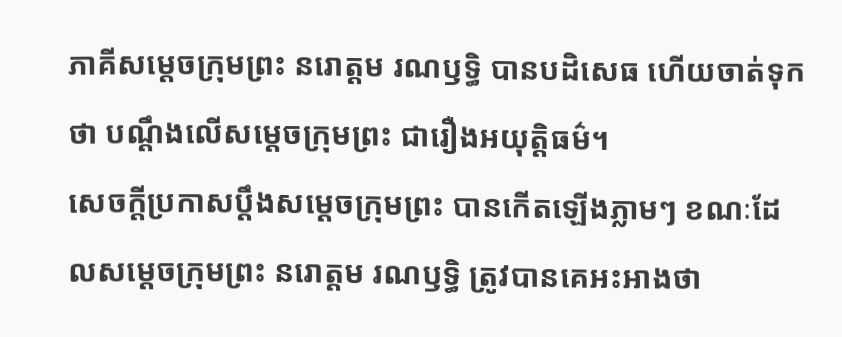ភាគីសម្តេចក្រុមព្រះ នរោត្តម រណឫទ្ធិ បានបដិសេធ ហើយចាត់ទុកថា បណ្តឹងលើសម្តេចក្រុមព្រះ ជារឿងអយុត្តិធម៌។
សេចក្តីប្រកាសប្តឹងសម្តេចក្រុមព្រះ បានកើតឡើងភ្លាមៗ ខណៈដែលសម្តេចក្រុមព្រះ នរោត្តម រណឫទ្ធិ ត្រូវបានគេអះអាងថា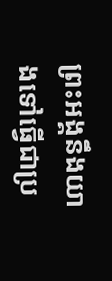ព្រះអង្គនឹងយាងទៅធ្វើជាប្រ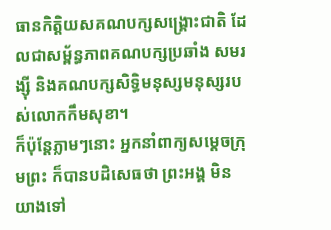ធានកិត្តិយសគណបក្សសង្គ្រោះជាតិ ដែលជាសម្ព័ន្ធភាពគណបក្សប្រឆាំង សមរង្ស៊ី និងគណបក្សសិទ្ធិមនុស្សមនុស្សរបស់លោកកឹមសុខា។
ក៏ប៉ុន្តែភ្លាមៗនោះ អ្នកនាំពាក្យសម្តេចក្រុមព្រះ ក៏បានបដិសេធថា ព្រះអង្គ មិនយាងទៅ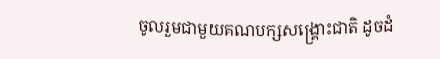ចូលរួមជាមួយគណបក្សសង្គ្រោះជាតិ ដូចដំ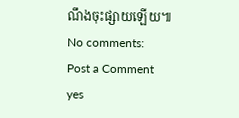ណឹងចុះផ្សាយឡើយ៕
No comments:
Post a Comment
yes